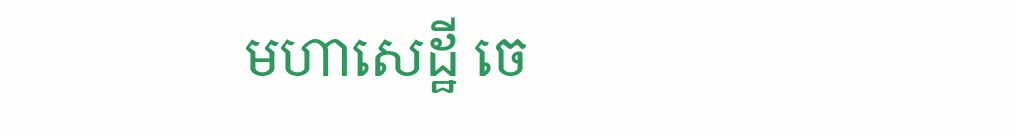មហាសេដ្ឋី ចេ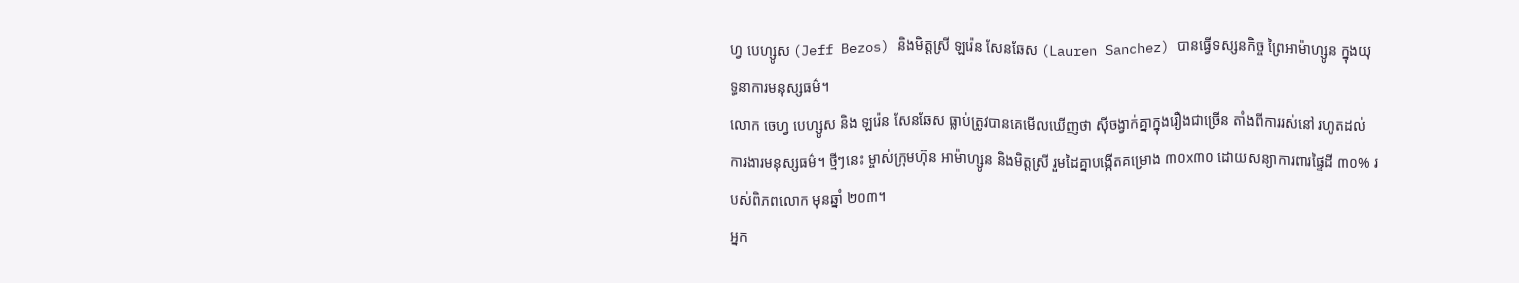ហ្វ បេហ្សូស (Jeff Bezos) និងមិត្តស្រី ឡរ៉េន សែនឆែស (Lauren Sanchez) បានធ្វើទស្សនកិច្ច ព្រៃអាម៉ាហ្សូន ក្នុងយុទ្ធនាការមនុស្សធម៌។
លោក ចេហ្វ បេហ្សូស និង ឡរ៉េន សែនឆែស ធ្លាប់ត្រូវបានគេមើលឃើញថា ស៊ីចង្វាក់គ្នាក្នុងរឿងជាច្រើន តាំងពីការរស់នៅ រហូតដល់ការងារមនុស្សធម៌។ ថ្មីៗនេះ ម្ចាស់ក្រុមហ៊ុន អាម៉ាហ្សូន និងមិត្តស្រី រួមដៃគ្នាបង្កើតគម្រោង ៣០x៣០ ដោយសន្យាការពារផ្ទៃដី ៣០% របស់ពិភពលោក មុនឆ្នាំ ២០៣។
អ្នក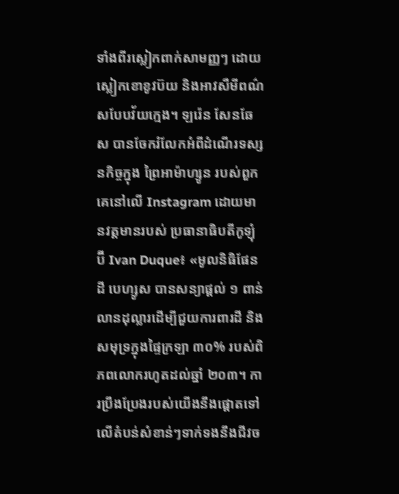ទាំងពីរស្លៀកពាក់សាមញ្ញៗ ដោយស្លៀកខោខូវប៊យ និងអាវសឺមីពណ៌សបែបវ័យក្មេង។ ឡរ៉េន សែនឆែស បានចែករំលែកអំពីដំណើរទស្សនកិច្ចក្នុង ព្រៃអាម៉ាហ្សូន របស់ពួកគេនៅលើ Instagram ដោយមានវត្តមានរបស់ ប្រធានាធិបតីកូឡុំប៊ី Ivan Duque៖ «មូលនិធិផែនដី បេហ្សូស បានសន្យាផ្ដល់ ១ ពាន់លានដុល្លារដើម្បីជួយការពារដី និងសមុទ្រក្នុងផ្ទៃក្រឡា ៣០% របស់ពិភពលោករហូតដល់ឆ្នាំ ២០៣។ ការប្រឹងប្រែងរបស់យើងនឹងផ្ដោតទៅលើតំបន់សំខាន់ៗទាក់ទងនឹងជីវច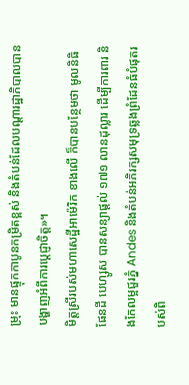ម្រុះ មានផ្ទុកកាបូនកម្រិតខ្ពស់ និងតំបន់ដែលបណ្ដារដ្ឋាភិបាលបានបង្ហាញអំពីការប្ដេជ្ញាចិត្ត»។
មិត្តស្រីរបស់មហាសេដ្ឋីអាម៉េរិក ខាងលើ ក៏បានបន្ថែមថា មូលនិធិផែនដី បេហ្សូស បានសន្យាផ្ដល់ ១៧១ លានដុល្លារ ដើម្បីការពារ និងកែលម្អជួរភ្នំ Andes និងតំបន់អភិរក្សសមុទ្រឆ្លងព្រំដែនធំបំផុតរបស់ពិ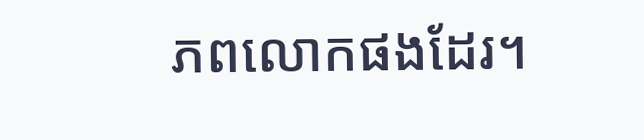ភពលោកផងដែរ។